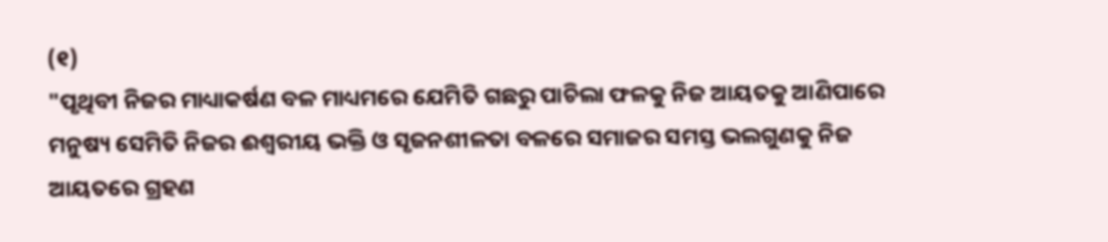(୧)
"ପୃଥିବୀ ନିଜର ମାଧ୍ୟାକର୍ଷଣ ବଳ ମାଧ୍ୟମରେ ଯେମିତି ଗଛରୁ ପାଚିଲା ଫଳକୁ ନିଜ ଆୟତକୁ ଆଣିପାରେ ମନୁଷ୍ୟ ସେମିତି ନିଜର ଈଶ୍ବରୀୟ ଭକ୍ତି ଓ ସୃଜନଶୀଳତା ବଳରେ ସମାଜର ସମସ୍ତ ଭଲଗୁଣକୁ ନିଜ ଆୟତରେ ଗ୍ରହଣ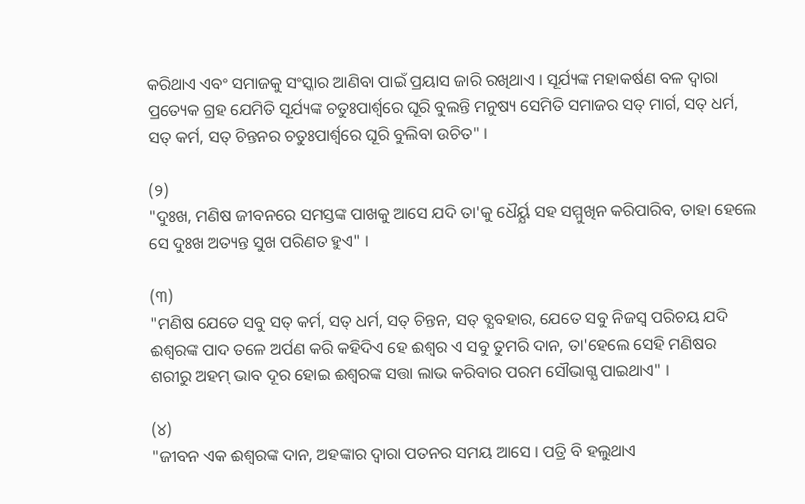କରିଥାଏ ଏବଂ ସମାଜକୁ ସଂସ୍କାର ଆଣିବା ପାଇଁ ପ୍ରୟାସ ଜାରି ରଖିଥାଏ । ସୂର୍ଯ୍ୟଙ୍କ ମହାକର୍ଷଣ ବଳ ଦ୍ବାରା ପ୍ରତ୍ୟେକ ଗ୍ରହ ଯେମିତି ସୂର୍ଯ୍ୟଙ୍କ ଚତୁଃପାର୍ଶ୍ବରେ ଘୂରି ବୁଲନ୍ତି ମନୁଷ୍ୟ ସେମିତି ସମାଜର ସତ୍ ମାର୍ଗ, ସତ୍ ଧର୍ମ, ସତ୍ କର୍ମ, ସତ୍ ଚିନ୍ତନର ଚତୁଃପାର୍ଶ୍ବରେ ଘୂରି ବୁଲିବା ଉଚିତ" ।

(୨)
"ଦୁଃଖ, ମଣିଷ ଜୀବନରେ ସମସ୍ତଙ୍କ ପାଖକୁ ଆସେ ଯଦି ତା'କୁ ଧୈର୍ୟ୍ଯ ସହ ସମ୍ମୁଖିନ କରିପାରିବ, ତାହା ହେଲେ ସେ ଦୁଃଖ ଅତ୍ୟନ୍ତ ସୁଖ ପରିଣତ ହୁଏ" ।

(୩)
"ମଣିଷ ଯେତେ ସବୁ ସତ୍ କର୍ମ, ସତ୍ ଧର୍ମ, ସତ୍ ଚିନ୍ତନ, ସତ୍ ବ୍ଯବହାର, ଯେତେ ସବୁ ନିଜସ୍ୱ ପରିଚୟ ଯଦି ଈଶ୍ବରଙ୍କ ପାଦ ତଳେ ଅର୍ପଣ କରି କହିଦିଏ ହେ ଈଶ୍ବର ଏ ସବୁ ତୁମରି ଦାନ, ତା'ହେଲେ ସେହି ମଣିଷର ଶରୀରୁ ଅହମ୍ ଭାବ ଦୂର ହୋଇ ଈଶ୍ବରଙ୍କ ସତ୍ତା ଲାଭ କରିବାର ପରମ ସୌଭାଗ୍ଯ ପାଇଥାଏ" ।

(୪)
"ଜୀବନ ଏକ ଈଶ୍ବରଙ୍କ ଦାନ, ଅହଙ୍କାର ଦ୍ବାରା ପତନର ସମୟ ଆସେ । ପତ୍ରି ବି ହଲୁଥାଏ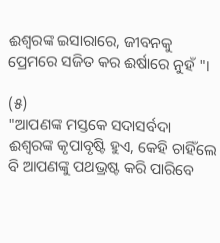ଈଶ୍ବରଙ୍କ ଇସାରାରେ, ଜୀବନକୁ ପ୍ରେମରେ ସଜିତ କର ଈର୍ଷାରେ ନୁହଁ "।

(୫)
"ଆପଣଙ୍କ ମସ୍ତକେ ସଦାସର୍ବଦା ଈଶ୍ବରଙ୍କ କୃପାବୃଷ୍ଟି ହୁଏ, କେହି ଚାହିଁଲେ ବି ଆପଣଙ୍କୁ ପଥଭ୍ରଷ୍ଟ କରି ପାରିବେ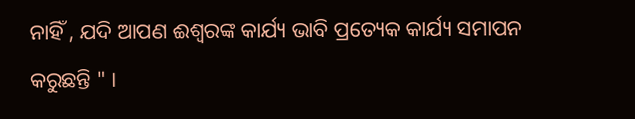ନାହିଁ , ଯଦି ଆପଣ ଈଶ୍ବରଙ୍କ କାର୍ଯ୍ୟ ଭାବି ପ୍ରତ୍ୟେକ କାର୍ଯ୍ୟ ସମାପନ କରୁଛନ୍ତି " ।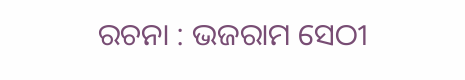ରଚନା : ଭଜରାମ ସେଠୀ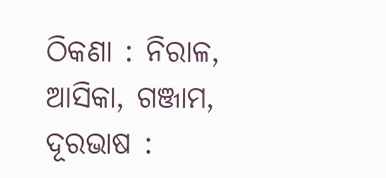ଠିକଣା : ନିରାଳ, ଆସିକା, ଗଞ୍ଜାମ,  ଦୂରଭାଷ :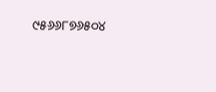୯୫୬୬୮୭୬୫୦୪